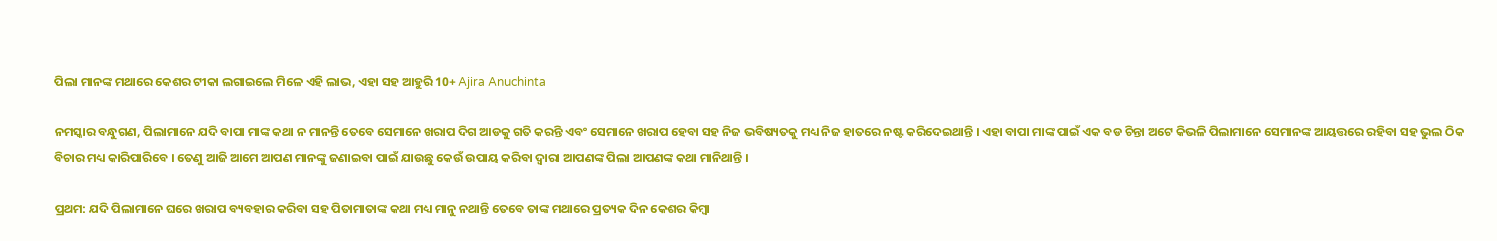ପିଲା ମାନଙ୍କ ମଥାରେ କେଶର ଟୀକା ଲଗାଇଲେ ମିଳେ ଏହି ଲାଭ, ଏହା ସହ ଆହୁରି 10+ Ajira Anuchinta

ନମସ୍କାର ବନ୍ଧୁଗଣ, ପିଲାମାନେ ଯଦି ବାପା ମାଙ୍କ କଥା ନ ମାନନ୍ତି ତେବେ ସେମାନେ ଖରାପ ଦିଗ ଆଡକୁ ଗତି କରନ୍ତି ଏବଂ ସେମାନେ ଖରାପ ହେବା ସହ ନିଜ ଭବିଷ୍ୟତକୁ ମଧ୍ୟ ନିଜ ହାତରେ ନଷ୍ଟ କରିଦେଇଥାନ୍ତି । ଏହା ବାପା ମାଙ୍କ ପାଇଁ ଏକ ବଡ ଚିନ୍ତା ଅଟେ କିଭଳି ପିଲାମାନେ ସେମାନଙ୍କ ଆୟତ୍ତରେ ରହିବା ସହ ଭୁଲ ଠିକ ବିଚାର ମଧ୍ୟ କାରିପାରିବେ । ତେଣୁ ଆଜି ଆମେ ଆପଣ ମାନଙ୍କୁ ଜଣାଇବା ପାଇଁ ଯାଉଛୁ କେଉଁ ଉପାୟ କରିବା ଦ୍ଵାରା ଆପଣଙ୍କ ପିଲା ଆପଣଙ୍କ କଥା ମାନିଥାନ୍ତି ।

ପ୍ରଥମ: ଯଦି ପିଲାମାନେ ଘରେ ଖରାପ ବ୍ୟବହାର କରିବା ସହ ପିତାମାତାଙ୍କ କଥା ମଧ୍ୟ ମାନୁ ନଥାନ୍ତି ତେବେ ତାଙ୍କ ମଥାରେ ପ୍ରତ୍ୟକ ଦିନ କେଶର କିମ୍ବା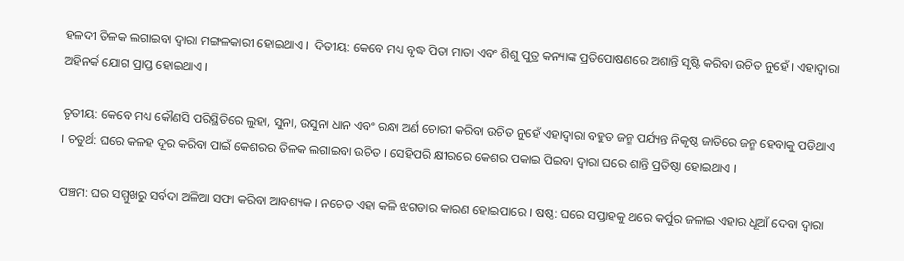ହଳଦୀ ତିଳକ ଲଗାଇବା ଦ୍ଵାରା ମଙ୍ଗଳକାରୀ ହୋଇଥାଏ ।  ଦିତୀୟ: କେବେ ମଧ୍ୟ ବୃଦ୍ଧ ପିତା ମାତା ଏବଂ ଶିଶୁ ପୁତ୍ର କନ୍ୟାଙ୍କ ପ୍ରତିପୋଷଣରେ ଅଶାନ୍ତି ସୃଷ୍ଟି କରିବା ଉଚିତ ନୁହେଁ । ଏହାଦ୍ୱାରା ଅହିନର୍କ ଯୋଗ ପ୍ରାପ୍ତ ହୋଇଥାଏ ।

ତୃତୀୟ: କେବେ ମଧ୍ୟ କୌଣସି ପରିସ୍ଥିତିରେ ଲୁହା, ସୁନା, ଉସୁନା ଧାନ ଏବଂ ରନ୍ଧା ଅର୍ଣ ଚୋରୀ କରିବା ଉଚିତ ନୁହେଁ ଏହାଦ୍ୱାରା ବହୁତ ଜନ୍ମ ପର୍ଯ୍ୟନ୍ତ ନିକୃଷ୍ଠ ଜାତିରେ ଜନ୍ମ ହେବାକୁ ପଡିଥାଏ । ଚତୁର୍ଥ: ଘରେ କଳହ ଦୂର କରିବା ପାଇଁ କେଶରର ତିଳକ ଲଗାଇବା ଉଚିତ । ସେହିପରି କ୍ଷୀରରେ କେଶର ପକାଇ ପିଇବା ଦ୍ଵାରା ଘରେ ଶାନ୍ତି ପ୍ରତିଷ୍ଠା ହୋଇଥାଏ ।

ପଞ୍ଚମ: ଘର ସମ୍ମୁଖରୁ ସର୍ବଦା ଅଳିଆ ସଫା କରିବା ଆବଶ୍ୟକ । ନଚେତ ଏହା କଳି ଝଗଡାର କାରଣ ହୋଇପାରେ । ଷଷ୍ଠ: ଘରେ ସପ୍ତାହକୁ ଥରେ କର୍ପୁର ଜଳାଇ ଏହାର ଧୂଆଁ ଦେବା ଦ୍ଵାରା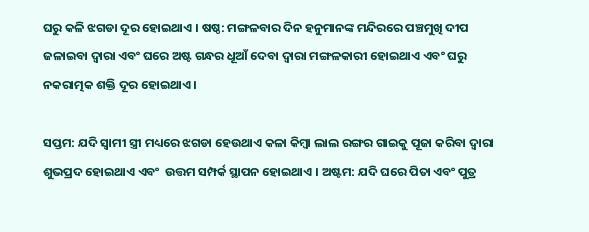ଘରୁ କଳି ଝଗଡା ଦୂର ହୋଇଥାଏ । ଷଷ୍ଠ: ମଙ୍ଗଳବାର ଦିନ ହନୁମାନଙ୍କ ମନ୍ଦିରରେ ପଞ୍ଚମୁଖି ଦୀପ ଜଳାଇବା ଦ୍ଵାରା ଏବଂ ଘରେ ଅଷ୍ଟ ଗନ୍ଧର ଧୂଆଁ ଦେବା ଦ୍ଵାରା ମଙ୍ଗଳକାରୀ ହୋଇଥାଏ ଏବଂ ଘରୁ ନକରାତ୍ମକ ଶକ୍ତି ଦୂର ହୋଇଥାଏ ।

ସପ୍ତମ: ଯଦି ସ୍ଵାମୀ ସ୍ତ୍ରୀ ମଧ୍ୟରେ ଝଗଡା ହେଉଥାଏ କଳା କିମ୍ବା ଲାଲ ରଙ୍ଗର ଗାଇକୁ ପୂଜା କରିବା ଦ୍ଵାରା ଶୁଭପ୍ରଦ ହୋଇଥାଏ ଏବଂ  ଉତ୍ତମ ସମ୍ପର୍କ ସ୍ଥାପନ ହୋଇଥାଏ । ଅଷ୍ଟମ: ଯଦି ଘରେ ପିତା ଏବଂ ପୁତ୍ର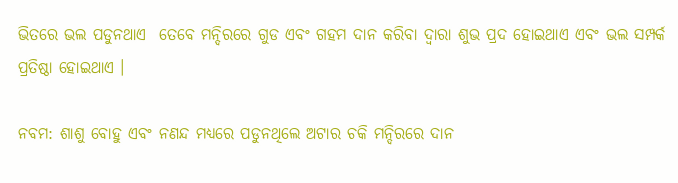ଭିତରେ ଭଲ ପଡୁନଥାଏ  ତେବେ ମନ୍ଦିରରେ ଗୁଡ ଏବଂ ଗହମ ଦାନ କରିବା ଦ୍ଵାରା ଶୁଭ ପ୍ରଦ ହୋଇଥାଏ ଏବଂ ଭଲ ସମ୍ପର୍କ ପ୍ରତିଷ୍ଠା ହୋଇଥାଏ ।

ନବମ: ଶାଶୁ ବୋହୁ ଏବଂ ନଣନ୍ଦ ମଧ୍ୟରେ ପଡୁନଥିଲେ ଅଟାର ଚକି ମନ୍ଦିରରେ ଦାନ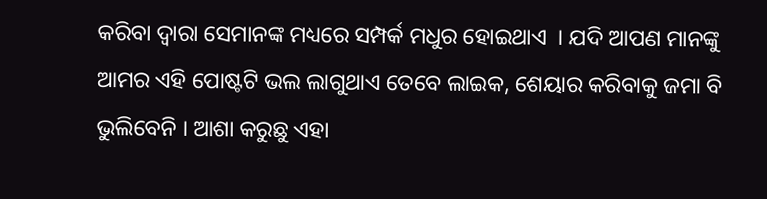କରିବା ଦ୍ଵାରା ସେମାନଙ୍କ ମଧ୍ୟରେ ସମ୍ପର୍କ ମଧୁର ହୋଇଥାଏ  । ଯଦି ଆପଣ ମାନଙ୍କୁ ଆମର ଏହି ପୋଷ୍ଟଟି ଭଲ ଲାଗୁଥାଏ ତେବେ ଲାଇକ, ଶେୟାର କରିବାକୁ ଜମା ବି ଭୁଲିବେନି । ଆଶା କରୁଛୁ ଏହା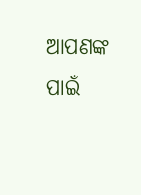ଆପଣଙ୍କ ପାଇଁ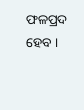ଫଳପ୍ରଦ ହେବ ।